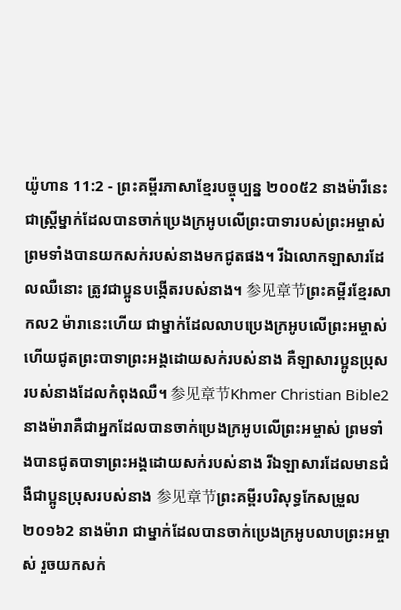យ៉ូហាន 11:2 - ព្រះគម្ពីរភាសាខ្មែរបច្ចុប្បន្ន ២០០៥2 នាងម៉ារីនេះជាស្ត្រីម្នាក់ដែលបានចាក់ប្រេងក្រអូបលើព្រះបាទារបស់ព្រះអម្ចាស់ ព្រមទាំងបានយកសក់របស់នាងមកជូតផង។ រីឯលោកឡាសារដែលឈឺនោះ ត្រូវជាប្អូនបង្កើតរបស់នាង។ 参见章节ព្រះគម្ពីរខ្មែរសាកល2 ម៉ារានេះហើយ ជាម្នាក់ដែលលាបប្រេងក្រអូបលើព្រះអម្ចាស់ ហើយជូតព្រះបាទាព្រះអង្គដោយសក់របស់នាង គឺឡាសារប្អូនប្រុសរបស់នាងដែលកំពុងឈឺ។ 参见章节Khmer Christian Bible2 នាងម៉ារាគឺជាអ្នកដែលបានចាក់ប្រេងក្រអូបលើព្រះអម្ចាស់ ព្រមទាំងបានជូតបាទាព្រះអង្គដោយសក់របស់នាង រីឯឡាសារដែលមានជំងឺជាប្អូនប្រុសរបស់នាង 参见章节ព្រះគម្ពីរបរិសុទ្ធកែសម្រួល ២០១៦2 នាងម៉ារា ជាម្នាក់ដែលបានចាក់ប្រេងក្រអូបលាបព្រះអម្ចាស់ រួចយកសក់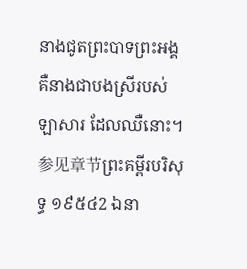នាងជូតព្រះបាទព្រះអង្គ គឺនាងជាបងស្រីរបស់ឡាសារ ដែលឈឺនោះ។ 参见章节ព្រះគម្ពីរបរិសុទ្ធ ១៩៥៤2 ឯនា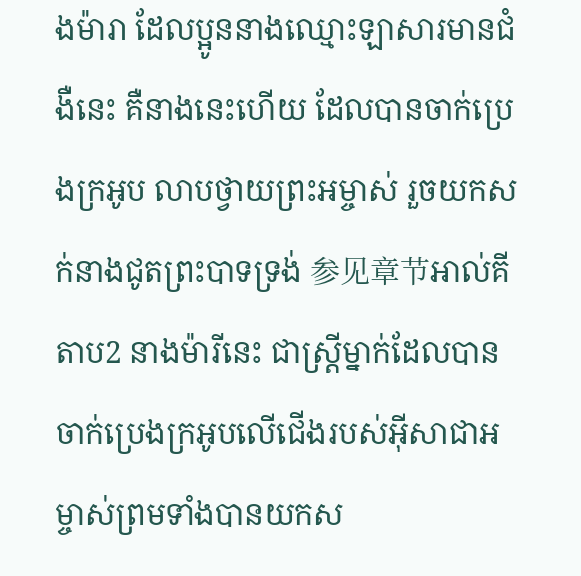ងម៉ារា ដែលប្អូននាងឈ្មោះឡាសារមានជំងឺនេះ គឺនាងនេះហើយ ដែលបានចាក់ប្រេងក្រអូប លាបថ្វាយព្រះអម្ចាស់ រួចយកសក់នាងជូតព្រះបាទទ្រង់ 参见章节អាល់គីតាប2 នាងម៉ារីនេះ ជាស្ដ្រីម្នាក់ដែលបានចាក់ប្រេងក្រអូបលើជើងរបស់អ៊ីសាជាអម្ចាស់ព្រមទាំងបានយកស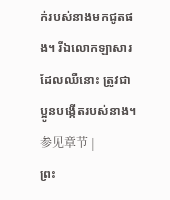ក់របស់នាងមកជូតផង។ រីឯលោកឡាសារដែលឈឺនោះ ត្រូវជាប្អូនបង្កើតរបស់នាង។ 参见章节 |
ព្រះ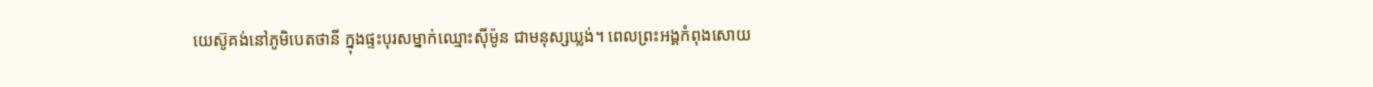យេស៊ូគង់នៅភូមិបេតថានី ក្នុងផ្ទះបុរសម្នាក់ឈ្មោះស៊ីម៉ូន ជាមនុស្សឃ្លង់។ ពេលព្រះអង្គកំពុងសោយ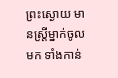ព្រះស្ងោយ មានស្ត្រីម្នាក់ចូលមក ទាំងកាន់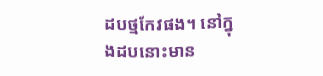ដបថ្មកែវផង។ នៅក្នុងដបនោះមាន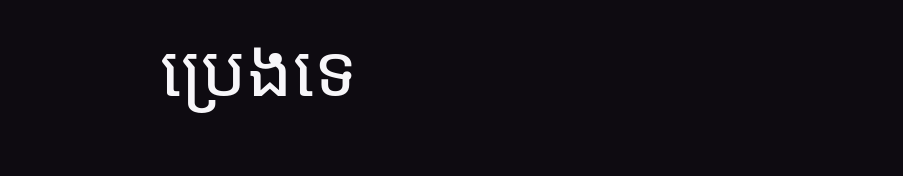ប្រេងទេ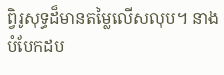ព្វិរូសុទ្ធដ៏មានតម្លៃលើសលុប។ នាងបំបែកដប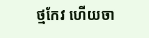ថ្មកែវ ហើយចា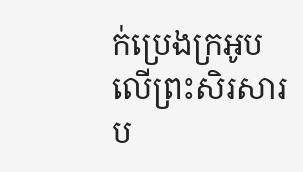ក់ប្រេងក្រអូបលើព្រះសិរសារប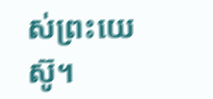ស់ព្រះយេស៊ូ។